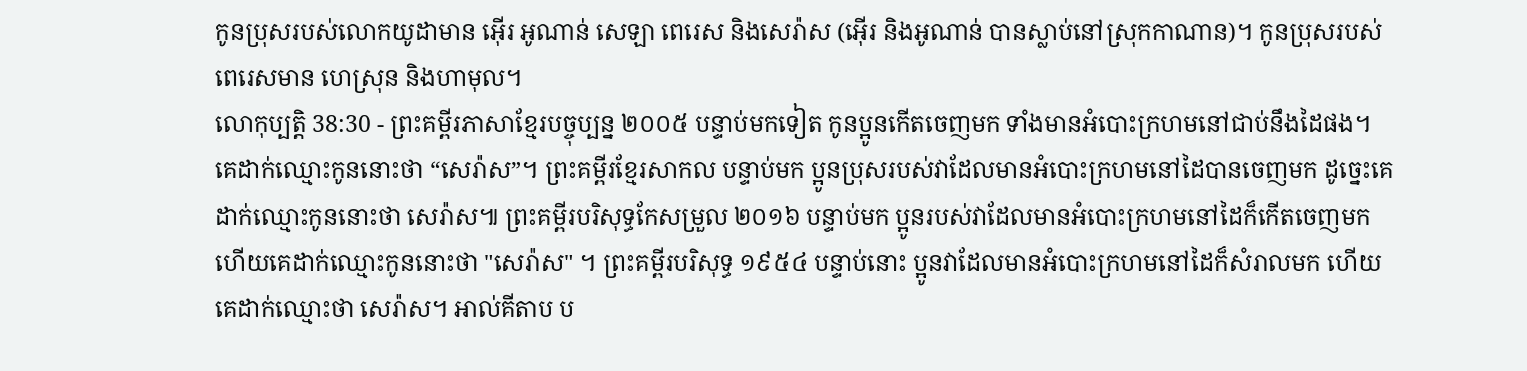កូនប្រុសរបស់លោកយូដាមាន អ៊ើរ អូណាន់ សេឡា ពេរេស និងសេរ៉ាស (អ៊ើរ និងអូណាន់ បានស្លាប់នៅស្រុកកាណាន)។ កូនប្រុសរបស់ពេរេសមាន ហេស្រុន និងហាមុល។
លោកុប្បត្តិ 38:30 - ព្រះគម្ពីរភាសាខ្មែរបច្ចុប្បន្ន ២០០៥ បន្ទាប់មកទៀត កូនប្អូនកើតចេញមក ទាំងមានអំបោះក្រហមនៅជាប់នឹងដៃផង។ គេដាក់ឈ្មោះកូននោះថា “សេរ៉ាស”។ ព្រះគម្ពីរខ្មែរសាកល បន្ទាប់មក ប្អូនប្រុសរបស់វាដែលមានអំបោះក្រហមនៅដៃបានចេញមក ដូច្នេះគេដាក់ឈ្មោះកូននោះថា សេរ៉ាស៕ ព្រះគម្ពីរបរិសុទ្ធកែសម្រួល ២០១៦ បន្ទាប់មក ប្អូនរបស់វាដែលមានអំបោះក្រហមនៅដៃក៏កើតចេញមក ហើយគេដាក់ឈ្មោះកូននោះថា "សេរ៉ាស" ។ ព្រះគម្ពីរបរិសុទ្ធ ១៩៥៤ បន្ទាប់នោះ ប្អូនវាដែលមានអំបោះក្រហមនៅដៃក៏សំរាលមក ហើយគេដាក់ឈ្មោះថា សេរ៉ាស។ អាល់គីតាប ប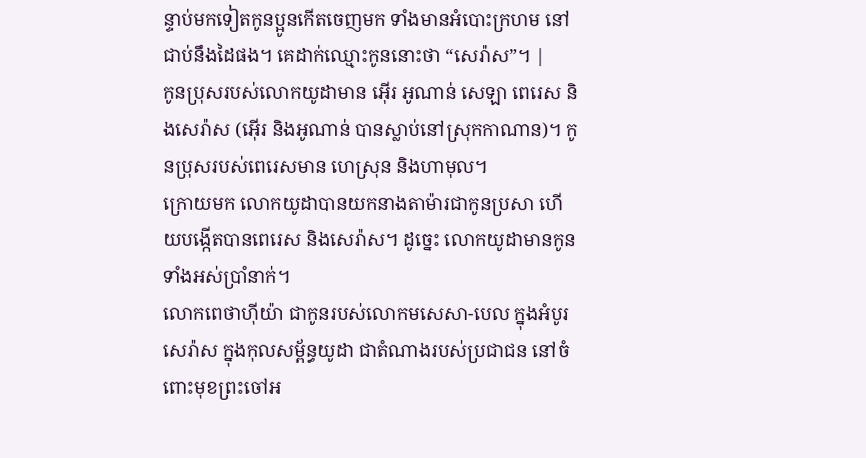ន្ទាប់មកទៀតកូនប្អូនកើតចេញមក ទាំងមានអំបោះក្រហម នៅជាប់នឹងដៃផង។ គេដាក់ឈ្មោះកូននោះថា “សេរ៉ាស”។ |
កូនប្រុសរបស់លោកយូដាមាន អ៊ើរ អូណាន់ សេឡា ពេរេស និងសេរ៉ាស (អ៊ើរ និងអូណាន់ បានស្លាប់នៅស្រុកកាណាន)។ កូនប្រុសរបស់ពេរេសមាន ហេស្រុន និងហាមុល។
ក្រោយមក លោកយូដាបានយកនាងតាម៉ារជាកូនប្រសា ហើយបង្កើតបានពេរេស និងសេរ៉ាស។ ដូច្នេះ លោកយូដាមានកូនទាំងអស់ប្រាំនាក់។
លោកពេថាហ៊ីយ៉ា ជាកូនរបស់លោកមសេសា-បេល ក្នុងអំបូរសេរ៉ាស ក្នុងកុលសម្ព័ន្ធយូដា ជាតំណាងរបស់ប្រជាជន នៅចំពោះមុខព្រះចៅអ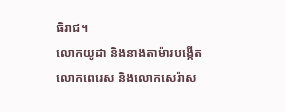ធិរាជ។
លោកយូដា និងនាងតាម៉ារបង្កើតលោកពេរេស និងលោកសេរ៉ាស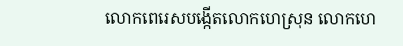លោកពេរេសបង្កើតលោកហេស្រុន លោកហេ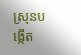ស្រុនបង្កើត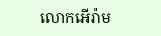លោកអើរ៉ាម